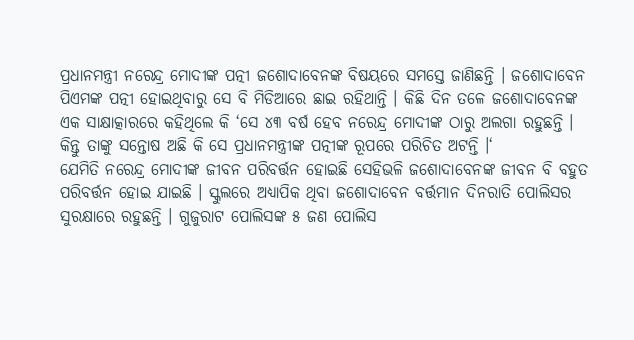ପ୍ରଧାନମନ୍ତ୍ରୀ ନରେନ୍ଦ୍ର ମୋଦୀଙ୍କ ପତ୍ନୀ ଜଶୋଦାବେନଙ୍କ ବିଷୟରେ ସମସ୍ତେ ଜାଣିଛନ୍ତି । ଜଶୋଦାବେନ ପିଏମଙ୍କ ପତ୍ନୀ ହୋଇଥିବାରୁ ସେ ବି ମିଡିଆରେ ଛାଇ ରହିଥାନ୍ତି । କିଛି ଦିନ ତଳେ ଜଶୋଦାବେନଙ୍କ ଏକ ସାକ୍ଷାତ୍କାରରେ କହିଥିଲେ କି ‘ସେ ୪୩ ବର୍ଷ ହେବ ନରେନ୍ଦ୍ର ମୋଦୀଙ୍କ ଠାରୁ ଅଲଗା ରହୁଛନ୍ତି । କିନ୍ତୁ ତାଙ୍କୁ ସନ୍ତୋଷ ଅଛି କି ସେ ପ୍ରଧାନମନ୍ତ୍ରୀଙ୍କ ପତ୍ନୀଙ୍କ ରୂପରେ ପରିଚିତ ଅଟନ୍ତି ।‘
ଯେମିତି ନରେନ୍ଦ୍ର ମୋଦୀଙ୍କ ଜୀବନ ପରିବର୍ତ୍ତନ ହୋଇଛି ସେହିଭଳି ଜଶୋଦାବେନଙ୍କ ଜୀବନ ବି ବହୁତ ପରିବର୍ତ୍ତନ ହୋଇ ଯାଇଛି । ସ୍କୁଲରେ ଅଧ୍ୟାପିକ ଥିବା ଜଶୋଦାବେନ ବର୍ତ୍ତମାନ ଦିନରାତି ପୋଲିସର ସୁରକ୍ଷାରେ ରହୁଛନ୍ତି । ଗୁଜୁରାଟ ପୋଲିସଙ୍କ ୫ ଜଣ ପୋଲିସ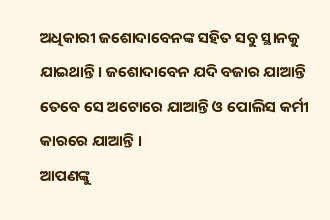ଅଧିକାରୀ ଜଶୋଦାବେନଙ୍କ ସହିତ ସବୁ ସ୍ଥାନକୁ ଯାଇଥାନ୍ତି । ଜଶୋଦାବେନ ଯଦି ବଜାର ଯାଆନ୍ତି ତେବେ ସେ ଅଟୋରେ ଯାଆନ୍ତି ଓ ପୋଲିସ କର୍ମୀ କାରରେ ଯାଆନ୍ତି ।
ଆପଣଙ୍କୁ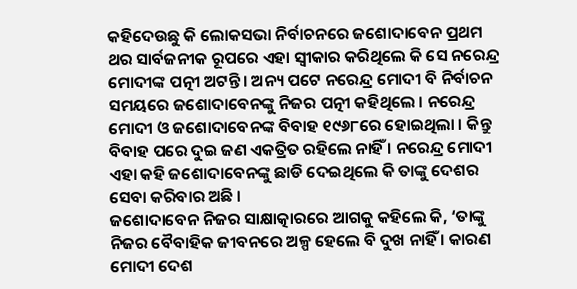କହିଦେଉଛୁ କି ଲୋକସଭା ନିର୍ବାଚନରେ ଜଶୋଦାବେନ ପ୍ରଥମ ଥର ସାର୍ବଜନୀକ ରୂପରେ ଏହା ସ୍ଵୀକାର କରିଥିଲେ କି ସେ ନରେନ୍ଦ୍ର ମୋଦୀଙ୍କ ପତ୍ନୀ ଅଟନ୍ତି । ଅନ୍ୟ ପଟେ ନରେନ୍ଦ୍ର ମୋଦୀ ବି ନିର୍ବାଚନ ସମୟରେ ଜଶୋଦାବେନଙ୍କୁ ନିଜର ପତ୍ନୀ କହିଥିଲେ । ନରେନ୍ଦ୍ର ମୋଦୀ ଓ ଜଶୋଦାବେନଙ୍କ ବିବାହ ୧୯୬୮ରେ ହୋଇଥିଲା । କିନ୍ତୁ ବିବାହ ପରେ ଦୁଇ ଜଣ ଏକତ୍ରିତ ରହିଲେ ନାହିଁ । ନରେନ୍ଦ୍ର ମୋଦୀ ଏହା କହି ଜଶୋଦାବେନଙ୍କୁ ଛାଡି ଦେଇଥିଲେ କି ତାଙ୍କୁ ଦେଶର ସେବା କରିବାର ଅଛି ।
ଜଶୋଦାବେନ ନିଜର ସାକ୍ଷାତ୍କାରରେ ଆଗକୁ କହିଲେ କି, ‘ତାଙ୍କୁ ନିଜର ବୈବାହିକ ଜୀବନରେ ଅଳ୍ପ ହେଲେ ବି ଦୁଖ ନାହିଁ । କାରଣ ମୋଦୀ ଦେଶ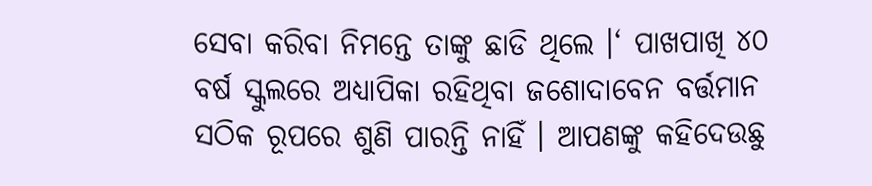ସେବା କରିବା ନିମନ୍ତେ ତାଙ୍କୁ ଛାଡି ଥିଲେ ।‘ ପାଖପାଖି ୪୦ ବର୍ଷ ସ୍କୁଲରେ ଅଧ୍ୟାପିକା ରହିଥିବା ଜଶୋଦାବେନ ବର୍ତ୍ତମାନ ସଠିକ ରୂପରେ ଶୁଣି ପାରନ୍ତି ନାହିଁ । ଆପଣଙ୍କୁ କହିଦେଉଛୁ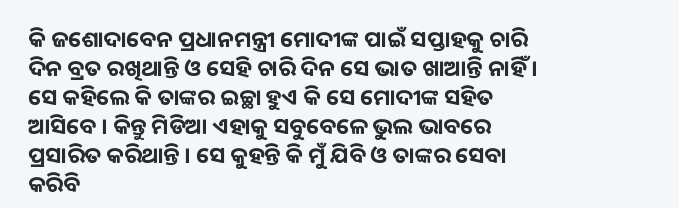କି ଜଶୋଦାବେନ ପ୍ରଧାନମନ୍ତ୍ରୀ ମୋଦୀଙ୍କ ପାଇଁ ସପ୍ତାହକୁ ଚାରି ଦିନ ବ୍ରତ ରଖିଥାନ୍ତି ଓ ସେହି ଚାରି ଦିନ ସେ ଭାତ ଖାଆନ୍ତି ନାହିଁ ।
ସେ କହିଲେ କି ତାଙ୍କର ଇଚ୍ଛା ହୁଏ କି ସେ ମୋଦୀଙ୍କ ସହିତ ଆସିବେ । କିନ୍ତୁ ମିଡିଆ ଏହାକୁ ସବୁବେଳେ ଭୁଲ ଭାବରେ ପ୍ରସାରିତ କରିଥାନ୍ତି । ସେ କୁହନ୍ତି କି ମୁଁ ଯିବି ଓ ତାଙ୍କର ସେବା କରିବି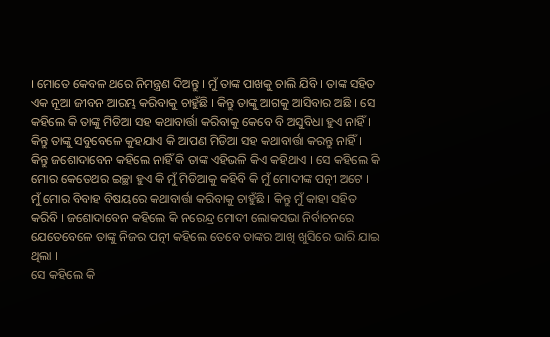। ମୋତେ କେବଳ ଥରେ ନିମନ୍ତ୍ରଣ ଦିଅନ୍ତୁ । ମୁଁ ତାଙ୍କ ପାଖକୁ ଚାଲି ଯିବି । ତାଙ୍କ ସହିତ ଏକ ନୂଆ ଜୀବନ ଆରମ୍ଭ କରିବାକୁ ଚାହୁଁଛି । କିନ୍ତୁ ତାଙ୍କୁ ଆଗକୁ ଆସିବାର ଅଛି । ସେ କହିଲେ କି ତାଙ୍କୁ ମିଡିଆ ସହ କଥାବାର୍ତ୍ତା କରିବାକୁ କେବେ ବି ଅସୁବିଧା ହୁଏ ନାହିଁ ।
କିନ୍ତୁ ତାଙ୍କୁ ସବୁବେଳେ କୁହଯାଏ କି ଆପଣ ମିଡିଆ ସହ କଥାବାର୍ତ୍ତା କରନ୍ତୁ ନାହିଁ । କିନ୍ତୁ ଜଶୋଦାବେନ କହିଲେ ନାହିଁ କି ତାଙ୍କ ଏହିଭଳି କିଏ କହିଥାଏ । ସେ କହିଲେ କି ମୋର କେତେଥର ଇଚ୍ଛା ହୁଏ କି ମୁଁ ମିଡିଆକୁ କହିବି କି ମୁଁ ମୋଦୀଙ୍କ ପତ୍ନୀ ଅଟେ । ମୁଁ ମୋର ବିବାହ ବିଷୟରେ କଥାବାର୍ତ୍ତା କରିବାକୁ ଚାହୁଁଛି । କିନ୍ତୁ ମୁଁ କାହା ସହିତ କରିବି । ଜଶୋଦାବେନ କହିଲେ କି ନରେନ୍ଦ୍ର ମୋଦୀ ଲୋକସଭା ନିର୍ବାଚନରେ ଯେତେବେଳେ ତାଙ୍କୁ ନିଜର ପତ୍ନୀ କହିଲେ ତେବେ ତାଙ୍କର ଆଖି ଖୁସିରେ ଭାରି ଯାଇ ଥିଲା ।
ସେ କହିଲେ କି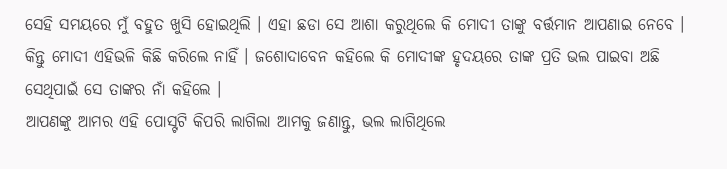ସେହି ସମୟରେ ମୁଁ ବହୁତ ଖୁସି ହୋଇଥିଲି । ଏହା ଛଡା ସେ ଆଶା କରୁଥିଲେ କି ମୋଦୀ ତାଙ୍କୁ ବର୍ତ୍ତମାନ ଆପଣାଇ ନେବେ । କିନ୍ତୁ ମୋଦୀ ଏହିଭଳି କିଛି କରିଲେ ନାହିଁ । ଜଶୋଦାବେନ କହିଲେ କି ମୋଦୀଙ୍କ ହୃଦୟରେ ତାଙ୍କ ପ୍ରତି ଭଲ ପାଇବା ଅଛି ସେଥିପାଇଁ ସେ ତାଙ୍କର ନାଁ କହିଲେ ।
ଆପଣଙ୍କୁ ଆମର ଏହି ପୋସ୍ଟଟି କିପରି ଲାଗିଲା ଆମକୁ ଜଣାନ୍ତୁ, ଭଲ ଲାଗିଥିଲେ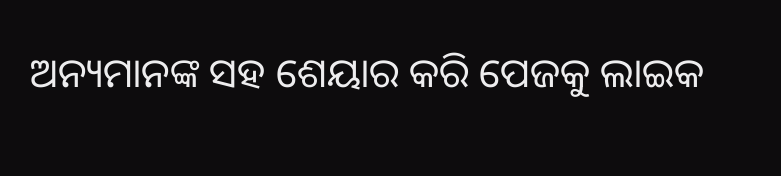ଅନ୍ୟମାନଙ୍କ ସହ ଶେୟାର କରି ପେଜକୁ ଲାଇକ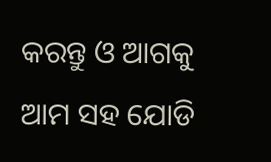କରନ୍ତୁ ଓ ଆଗକୁ ଆମ ସହ ଯୋଡି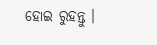ହୋଇ ରୁହନ୍ତୁ ।